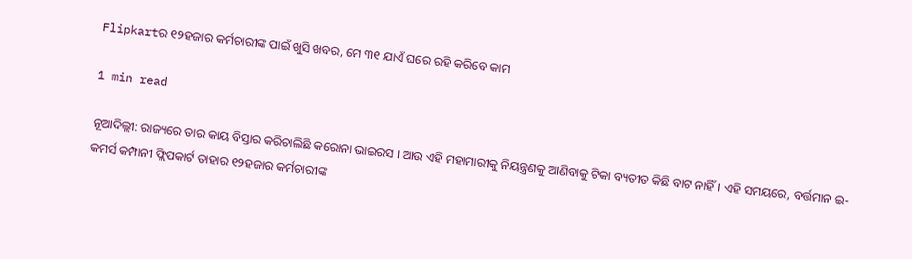Flipkartର ୧୨ହଜାର କର୍ମଚାରୀଙ୍କ ପାଇଁ ଖୁସି ଖବର, ମେ ୩୧ ଯାଏଁ ଘରେ ରହି କରିବେ କାମ

1 min read

ନୂଆଦିଲ୍ଲୀ: ରାଜ୍ୟରେ ତାର କାୟ ବିସ୍ତାର କରିଚାଲିଛି କରୋନା ଭାଇରସ । ଆଉ ଏହି ମହାମାରୀକୁ ନିୟନ୍ତ୍ରଣକୁ ଆଣିବାକୁ ଟିକା ବ୍ୟତୀତ କିଛି ବାଟ ନାହିଁ । ଏହି ସମୟରେ, ବର୍ତ୍ତମାନ ଇ-କମର୍ସ କମ୍ପାନୀ ଫ୍ଲିପକାର୍ଟ ତାହାର ୧୨ହଜାର କର୍ମଚାରୀଙ୍କ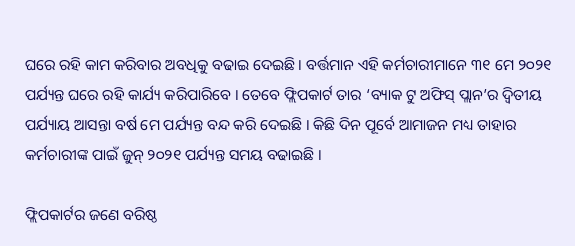ଘରେ ରହି କାମ କରିବାର ଅବଧିକୁ ବଢାଇ ଦେଇଛି । ବର୍ତ୍ତମାନ ଏହି କର୍ମଚାରୀମାନେ ୩୧ ମେ ୨୦୨୧ ପର୍ଯ୍ୟନ୍ତ ଘରେ ରହି କାର୍ଯ୍ୟ କରିପାରିବେ । ତେବେ ଫ୍ଲିପକାର୍ଟ ତାର ‘ବ୍ୟାକ ଟୁ ଅଫିସ୍ ପ୍ଲାନ’ର ଦ୍ୱିତୀୟ ପର୍ଯ୍ୟାୟ ଆସନ୍ତା ବର୍ଷ ମେ ପର୍ଯ୍ୟନ୍ତ ବନ୍ଦ କରି ଦେଇଛି । କିଛି ଦିନ ପୂର୍ବେ ଆମାଜନ ମଧ୍ୟ ତାହାର କର୍ମଚାରୀଙ୍କ ପାଇଁ ଜୁନ୍ ୨୦୨୧ ପର୍ଯ୍ୟନ୍ତ ସମୟ ବଢାଇଛି ।

ଫ୍ଲିପକାର୍ଟର ଜଣେ ବରିଷ୍ଠ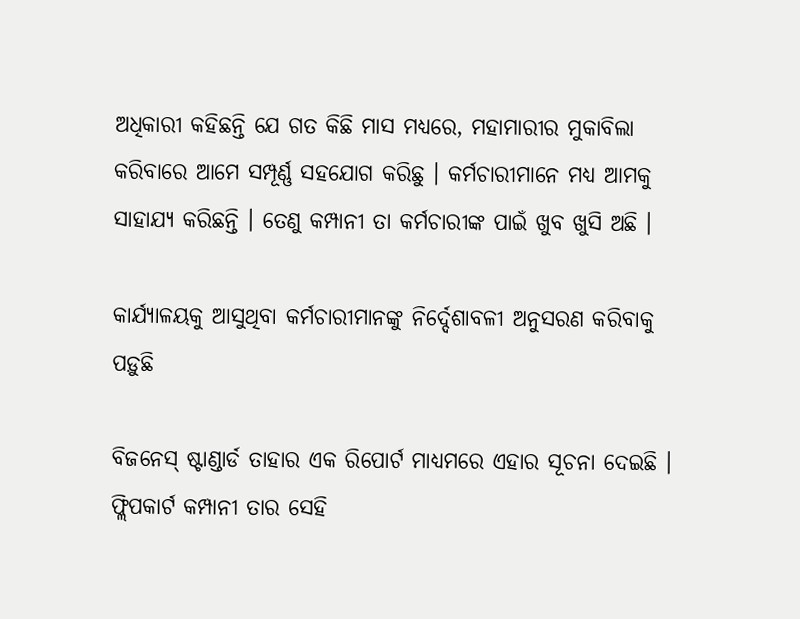ଅଧିକାରୀ କହିଛନ୍ତି ଯେ ଗତ କିଛି ମାସ ମଧ୍ୟରେ, ମହାମାରୀର ମୁକାବିଲା କରିବାରେ ଆମେ ସମ୍ପୂର୍ଣ୍ଣ ସହଯୋଗ କରିଛୁ । କର୍ମଚାରୀମାନେ ମଧ୍ୟ ଆମକୁ ସାହାଯ୍ୟ କରିଛନ୍ତି । ତେଣୁ କମ୍ପାନୀ ତା କର୍ମଚାରୀଙ୍କ ପାଇଁ ଖୁବ ଖୁସି ଅଛି ।

କାର୍ଯ୍ୟାଳୟକୁ ଆସୁଥିବା କର୍ମଚାରୀମାନଙ୍କୁ ନିର୍ଦ୍ଦେଶାବଳୀ ଅନୁସରଣ କରିବାକୁ ପଡ଼ୁଛି

ବିଜନେସ୍ ଷ୍ଟାଣ୍ଡାର୍ଡ ତାହାର ଏକ ରିପୋର୍ଟ ମାଧ୍ୟମରେ ଏହାର ସୂଚନା ଦେଇଛି । ଫ୍ଲିପକାର୍ଟ କମ୍ପାନୀ ତାର ସେହି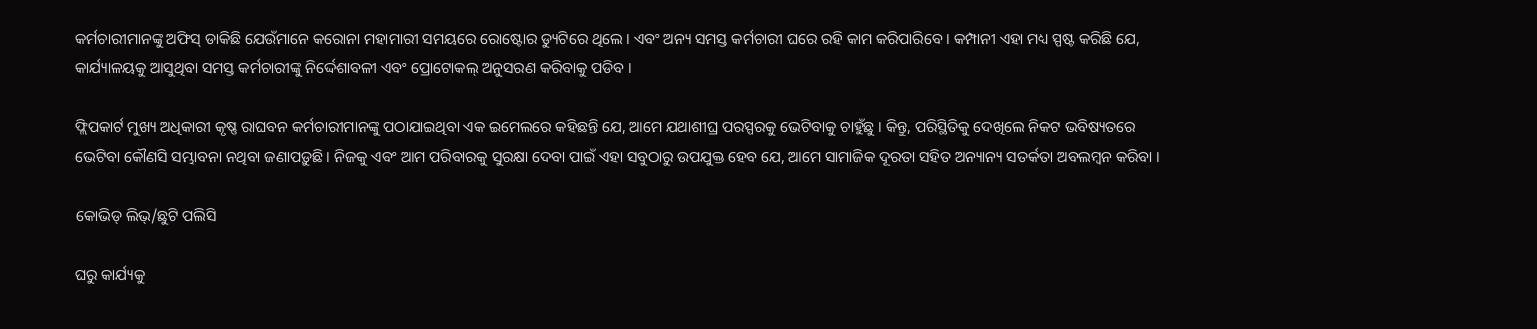କର୍ମଚାରୀମାନଙ୍କୁ ଅଫିସ୍ ଡାକିଛି ଯେଉଁମାନେ କରୋନା ମହାମାରୀ ସମୟରେ ରୋଷ୍ଟୋର ଡ୍ୟୁଟିରେ ଥିଲେ । ଏବଂ ଅନ୍ୟ ସମସ୍ତ କର୍ମଚାରୀ ଘରେ ରହି କାମ କରିପାରିବେ । କମ୍ପାନୀ ଏହା ମଧ୍ୟ ସ୍ପଷ୍ଟ କରିଛି ଯେ, କାର୍ଯ୍ୟାଳୟକୁ ଆସୁଥିବା ସମସ୍ତ କର୍ମଚାରୀଙ୍କୁ ନିର୍ଦ୍ଦେଶାବଳୀ ଏବଂ ପ୍ରୋଟୋକଲ୍ ଅନୁସରଣ କରିବାକୁ ପଡିବ ।

ଫ୍ଲିପକାର୍ଟ ମୁଖ୍ୟ ଅଧିକାରୀ କୃଷ୍ଣ ରାଘବନ କର୍ମଚାରୀମାନଙ୍କୁ ପଠାଯାଇଥିବା ଏକ ଇମେଲରେ କହିଛନ୍ତି ଯେ, ଆମେ ଯଥାଶୀଘ୍ର ପରସ୍ପରକୁ ଭେଟିବାକୁ ଚାହୁଁଛୁ । କିନ୍ତୁ, ପରିସ୍ଥିତିକୁ ଦେଖିଲେ ନିକଟ ଭବିଷ୍ୟତରେ ଭେଟିବା କୌଣସି ସମ୍ଭାବନା ନଥିବା ଜଣାପଡ଼ୁଛି । ନିଜକୁ ଏବଂ ଆମ ପରିବାରକୁ ସୁରକ୍ଷା ଦେବା ପାଇଁ ଏହା ସବୁଠାରୁ ଉପଯୁକ୍ତ ହେବ ଯେ, ଆମେ ସାମାଜିକ ଦୂରତା ସହିତ ଅନ୍ୟାନ୍ୟ ସତର୍କତା ଅବଲମ୍ବନ କରିବା ।

କୋଭିଡ୍ ଲିଭ୍/ଛୁଟି ପଲିସି

ଘରୁ କାର୍ଯ୍ୟକୁ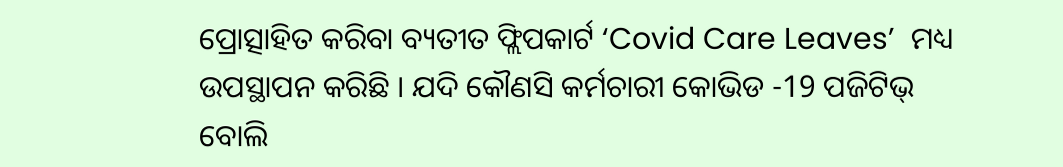ପ୍ରୋତ୍ସାହିତ କରିବା ବ୍ୟତୀତ ଫ୍ଲିପକାର୍ଟ ‘Covid Care Leaves’  ମଧ୍ୟ ଉପସ୍ଥାପନ କରିଛି । ଯଦି କୌଣସି କର୍ମଚାରୀ କୋଭିଡ -19 ପଜିଟିଭ୍ ବୋଲି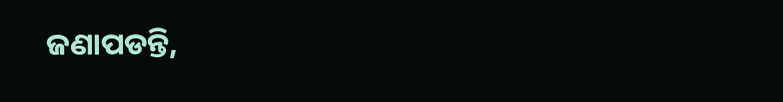ଜଣାପଡନ୍ତି,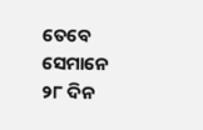ତେବେ ସେମାନେ ୨୮ ଦିନ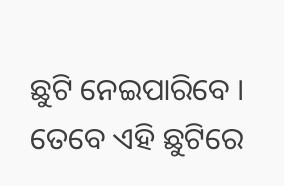ଛୁଟି ନେଇପାରିବେ । ତେବେ ଏହି ଛୁଟିରେ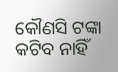କୌଣସି ଟଙ୍କା କଟିବ ନାହିଁ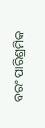ବରଂ ପାରିଶ୍ରମିକ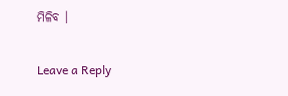ମିଳିବ ।

Leave a Reply